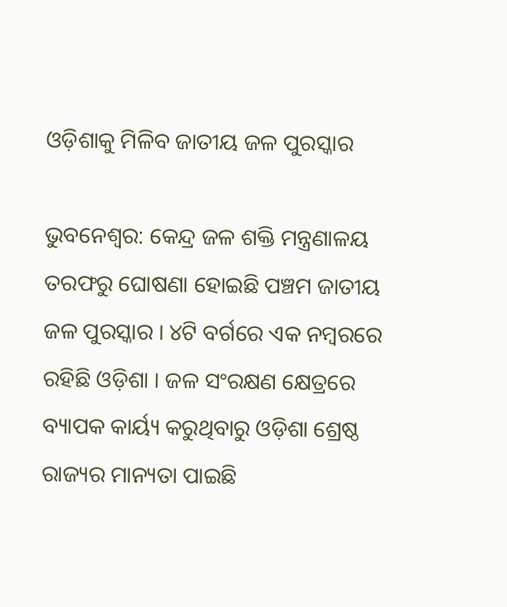ଓଡ଼ିଶାକୁ ମିଳିବ ଜାତୀୟ ଜଳ ପୁରସ୍କାର

ଭୁବନେଶ୍ବର: କେନ୍ଦ୍ର ଜଳ ଶକ୍ତି ମନ୍ତ୍ରଣାଳୟ ତରଫରୁ ଘୋଷଣା ହୋଇଛି ପଞ୍ଚମ ଜାତୀୟ ଜଳ ପୁରସ୍କାର । ୪ଟି ବର୍ଗରେ ଏକ ନମ୍ବରରେ ରହିଛି ଓଡ଼ିଶା । ଜଳ ସଂରକ୍ଷଣ କ୍ଷେତ୍ରରେ ବ୍ୟାପକ କାର୍ୟ୍ୟ କରୁଥିବାରୁ ଓଡ଼ିଶା ଶ୍ରେଷ୍ଠ ରାଜ୍ୟର ମାନ୍ୟତା ପାଇଛି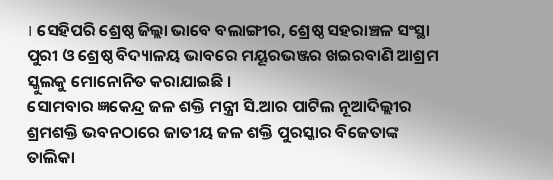। ସେହିପରି ଶ୍ରେଷ୍ଠ ଜିଲ୍ଲା ଭାବେ ବଲାଙ୍ଗୀର, ଶ୍ରେଷ୍ଠ ସହରାଞ୍ଚଳ ସଂସ୍ଥା ପୁରୀ ଓ ଶ୍ରେଷ୍ଠ ବିଦ୍ୟାଳୟ ଭାବରେ ମୟୂରଭଞ୍ଜର ଖଇରବାଣି ଆଶ୍ରମ ସ୍କୁଲକୁ ମୋନୋନିତ କରାଯାଇଛି ।
ସୋମବାର ଜ୍ଞକେନ୍ଦ୍ର ଜଳ ଶକ୍ତି ମନ୍ତ୍ରୀ ସି.ଆର ପାଟିଲ ନୂଆଦିଲ୍ଲୀର ଶ୍ରମଶକ୍ତି ଭବନଠାରେ ଜାତୀୟ ଜଳ ଶକ୍ତି ପୁରସ୍କାର ବିଜେତାଙ୍କ ତାଲିକା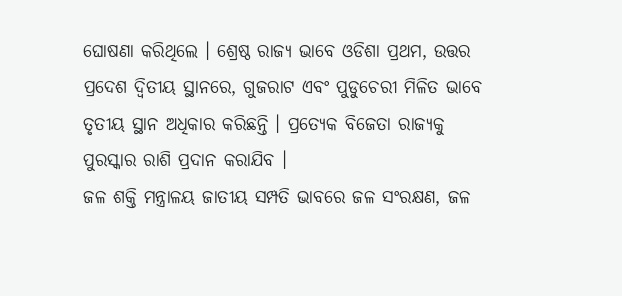ଘୋଷଣା କରିଥିଲେ । ଶ୍ରେଷ୍ଠ ରାଜ୍ୟ ଭାବେ ଓଡିଶା ପ୍ରଥମ, ଉତ୍ତର ପ୍ରଦେଶ ଦ୍ୱିତୀୟ ସ୍ଥାନରେ, ଗୁଜରାଟ ଏବଂ ପୁଡୁଚେରୀ ମିଳିତ ଭାବେ ତୃତୀୟ ସ୍ଥାନ ଅଧିକାର କରିଛନ୍ତି । ପ୍ରତ୍ୟେକ ବିଜେତା ରାଜ୍ୟକୁ ପୁରସ୍କାର ରାଶି ପ୍ରଦାନ କରାଯିବ ।
ଜଳ ଶକ୍ତି ମନ୍ତ୍ରାଳୟ ଜାତୀୟ ସମ୍ପତି ଭାବରେ ଜଳ ସଂରକ୍ଷଣ, ଜଳ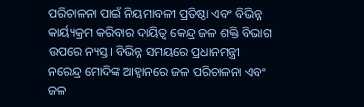ପରିଚାଳନା ପାଇଁ ନିୟମାବଳୀ ପ୍ରତିଷ୍ଠା ଏବଂ ବିଭିନ୍ନ କାର୍ୟ୍ୟକ୍ରମ କରିବାର ଦାୟିତ୍ବ କେନ୍ଦ୍ର ଜଳ ଶକ୍ତି ବିଭାଗ ଉପରେ ନ୍ୟସ୍ତ। ବିଭିନ୍ନ ସମୟରେ ପ୍ରଧାନମନ୍ତ୍ରୀ ନରେନ୍ଦ୍ର ମୋଦିଙ୍କ ଆହ୍ଵାନରେ ଜଳ ପରିଚାଳନା ଏବଂ ଜଳ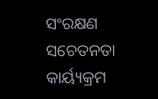ସଂରକ୍ଷଣ ସଚେତନତା କାର୍ୟ୍ୟକ୍ରମ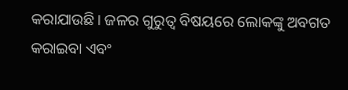କରାଯାଉଛି। ଜଳର ଗୁରୁତ୍ୱ ବିଷୟରେ ଲୋକଙ୍କୁ ଅବଗତ କରାଇବା ଏବଂ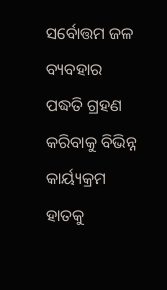ସର୍ବୋତ୍ତମ ଜଳ ବ୍ୟବହାର ପଦ୍ଧତି ଗ୍ରହଣ କରିବାକୁ ବିଭିନ୍ନ କାର୍ୟ୍ୟକ୍ରମ ହାତକୁ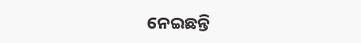ନେଇଛନ୍ତି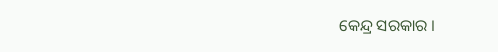କେନ୍ଦ୍ର ସରକାର ।